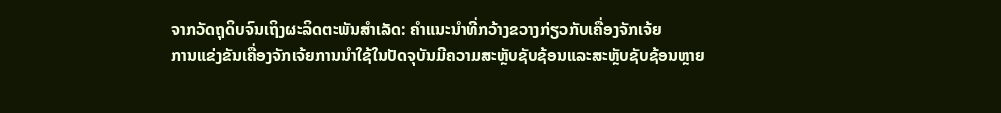ຈາກວັດຖຸດິບຈົນເຖິງຜະລິດຕະພັນສໍາເລັດ: ຄໍາແນະນໍາທີ່ກວ້າງຂວາງກ່ຽວກັບເຄື່ອງຈັກເຈ້ຍ
ການແຂ່ງຂັນເຄື່ອງຈັກເຈ້ຍການນໍາໃຊ້ໃນປັດຈຸບັນມີຄວາມສະຫຼັບຊັບຊ້ອນແລະສະຫຼັບຊັບຊ້ອນຫຼາຍ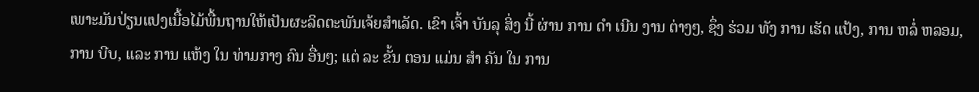ເພາະມັນປ່ຽນແປງເນື້ອໄມ້ພື້ນຖານໃຫ້ເປັນຜະລິດຕະພັນເຈ້ຍສໍາເລັດ. ເຂົາ ເຈົ້າ ບັນລຸ ສິ່ງ ນີ້ ຜ່ານ ການ ດໍາ ເນີນ ງານ ຕ່າງໆ, ຊຶ່ງ ຮ່ວມ ທັງ ການ ເຮັດ ແປ້ງ, ການ ຫລໍ່ ຫລອມ, ການ ບີບ, ແລະ ການ ແຫ້ງ ໃນ ທ່າມກາງ ຄົນ ອື່ນໆ; ແຕ່ ລະ ຂັ້ນ ຕອນ ແມ່ນ ສໍາ ຄັນ ໃນ ການ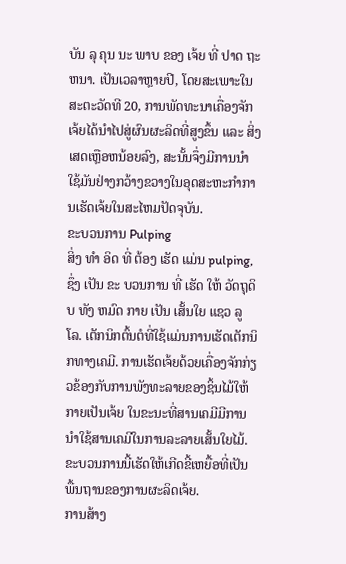ບັນ ລຸ ຄຸນ ນະ ພາບ ຂອງ ເຈ້ຍ ທີ່ ປາດ ຖະ ຫນາ. ເປັນເວລາຫຼາຍປີ, ໂດຍສະເພາະໃນສະຕະວັດທີ 20, ການພັດທະນາເຄື່ອງຈັກເຈ້ຍໄດ້ນໍາໄປສູ່ຜົນຜະລິດທີ່ສູງຂຶ້ນ ແລະ ສິ່ງເສດເຫຼືອຫນ້ອຍລົງ, ສະນັ້ນຈຶ່ງມີການນໍາໃຊ້ມັນຢ່າງກວ້າງຂວາງໃນອຸດສະຫະກໍາການເຮັດເຈ້ຍໃນສະໄຫມປັດຈຸບັນ.
ຂະບວນການ Pulping
ສິ່ງ ທໍາ ອິດ ທີ່ ຕ້ອງ ເຮັດ ແມ່ນ pulping, ຊຶ່ງ ເປັນ ຂະ ບວນການ ທີ່ ເຮັດ ໃຫ້ ວັດຖຸດິບ ທັງ ຫມົດ ກາຍ ເປັນ ເສັ້ນໃຍ ແຊວ ລູ ໂລ. ເຕັກນິກຕົ້ນຕໍທີ່ໃຊ້ແມ່ນການເຮັດເຕັກນິກທາງເຄມີ. ການເຮັດເຈ້ຍດ້ວຍເຄື່ອງຈັກກ່ຽວຂ້ອງກັບການພັງທະລາຍຂອງຊິ້ນໄມ້ໃຫ້ກາຍເປັນເຈ້ຍ ໃນຂະນະທີ່ສານເຄມີມີການນໍາໃຊ້ສານເຄມີໃນການລະລາຍເສັ້ນໃຍໄມ້. ຂະບວນການນີ້ເຮັດໃຫ້ເກີດຂີ້ເຫຍື້ອທີ່ເປັນພື້ນຖານຂອງການຜະລິດເຈ້ຍ.
ການສ້າງ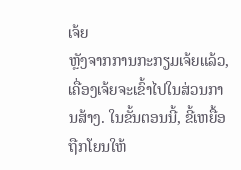ເຈ້ຍ
ຫຼັງຈາກການກະກຽມເຈ້ຍແລ້ວ, ເຄື່ອງເຈ້ຍຈະເຂົ້າໄປໃນສ່ວນການສ້າງ. ໃນຂັ້ນຕອນນີ້, ຂີ້ເຫຍື້ອຖືກໂຍນໃຫ້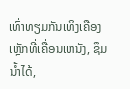ເທົ່າທຽມກັນເທິງເຄືອງເຫຼັກທີ່ເຄື່ອນເຫນັງ, ຊຶມນໍ້າໄດ້,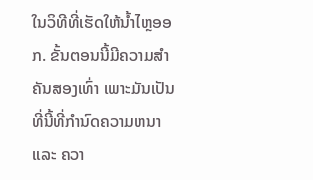ໃນວິທີທີ່ເຮັດໃຫ້ນໍ້າໄຫຼອອກ. ຂັ້ນຕອນນີ້ມີຄວາມສໍາຄັນສອງເທົ່າ ເພາະມັນເປັນທີ່ນີ້ທີ່ກໍານົດຄວາມຫນາ ແລະ ຄວາ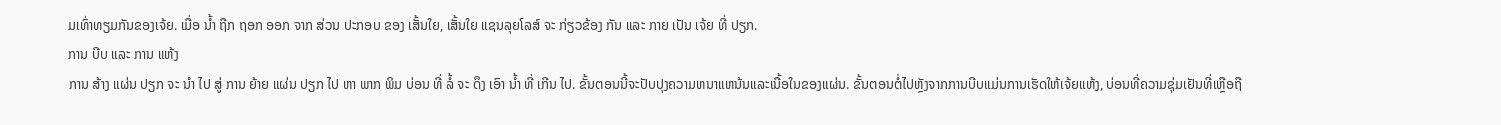ມເທົ່າທຽມກັນຂອງເຈ້ຍ. ເມື່ອ ນ້ຳ ຖືກ ຖອກ ອອກ ຈາກ ສ່ວນ ປະກອບ ຂອງ ເສັ້ນໃຍ, ເສັ້ນໃຍ ແຊນລຸຍໂລສ໌ ຈະ ກ່ຽວຂ້ອງ ກັນ ແລະ ກາຍ ເປັນ ເຈ້ຍ ທີ່ ປຽກ.
ການ ບີບ ແລະ ການ ແຫ້ງ
ການ ສ້າງ ແຜ່ນ ປຽກ ຈະ ນໍາ ໄປ ສູ່ ການ ຍ້າຍ ແຜ່ນ ປຽກ ໄປ ຫາ ພາກ ພິມ ບ່ອນ ທີ່ ລໍ້ ຈະ ດຶງ ເອົາ ນ້ຳ ທີ່ ເກີນ ໄປ. ຂັ້ນຕອນນີ້ຈະປັບປຸງຄວາມຫນາແຫນ້ນແລະເນື້ອໃນຂອງແຜ່ນ. ຂັ້ນຕອນຕໍ່ໄປຫຼັງຈາກການບີບແມ່ນການເຮັດໃຫ້ເຈ້ຍແຫ້ງ, ບ່ອນທີ່ຄວາມຊຸ່ມເຢັນທີ່ເຫຼືອຖື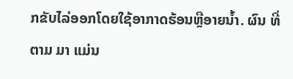ກຂັບໄລ່ອອກໂດຍໃຊ້ອາກາດຮ້ອນຫຼືອາຍນໍ້າ. ຜົນ ທີ່ ຕາມ ມາ ແມ່ນ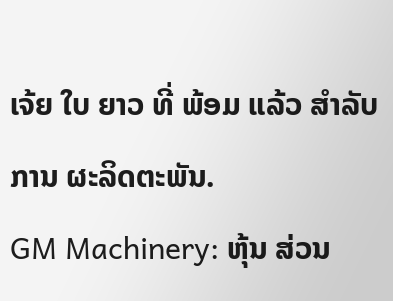ເຈ້ຍ ໃບ ຍາວ ທີ່ ພ້ອມ ແລ້ວ ສໍາລັບ ການ ຜະລິດຕະພັນ.
GM Machinery: ຫຸ້ນ ສ່ວນ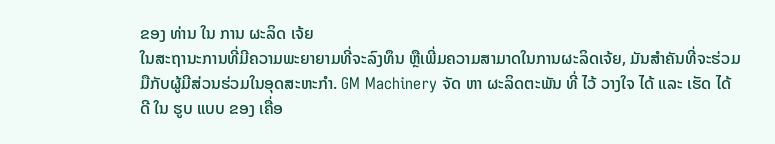ຂອງ ທ່ານ ໃນ ການ ຜະລິດ ເຈ້ຍ
ໃນສະຖານະການທີ່ມີຄວາມພະຍາຍາມທີ່ຈະລົງທຶນ ຫຼືເພີ່ມຄວາມສາມາດໃນການຜະລິດເຈ້ຍ, ມັນສໍາຄັນທີ່ຈະຮ່ວມມືກັບຜູ້ມີສ່ວນຮ່ວມໃນອຸດສະຫະກໍາ. GM Machinery ຈັດ ຫາ ຜະລິດຕະພັນ ທີ່ ໄວ້ ວາງໃຈ ໄດ້ ແລະ ເຮັດ ໄດ້ ດີ ໃນ ຮູບ ແບບ ຂອງ ເຄື່ອ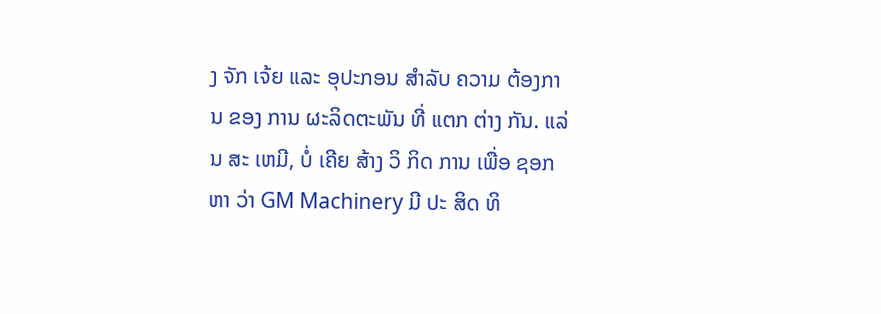ງ ຈັກ ເຈ້ຍ ແລະ ອຸປະກອນ ສໍາລັບ ຄວາມ ຕ້ອງການ ຂອງ ການ ຜະລິດຕະພັນ ທີ່ ແຕກ ຕ່າງ ກັນ. ແລ່ນ ສະ ເຫມີ, ບໍ່ ເຄີຍ ສ້າງ ວິ ກິດ ການ ເພື່ອ ຊອກ ຫາ ວ່າ GM Machinery ມີ ປະ ສິດ ທິ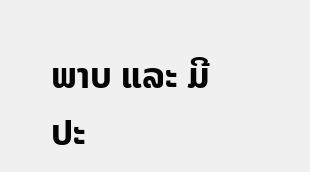ພາບ ແລະ ມີ ປະ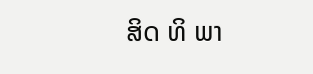ສິດ ທິ ພາ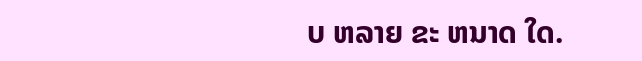ບ ຫລາຍ ຂະ ຫນາດ ໃດ.